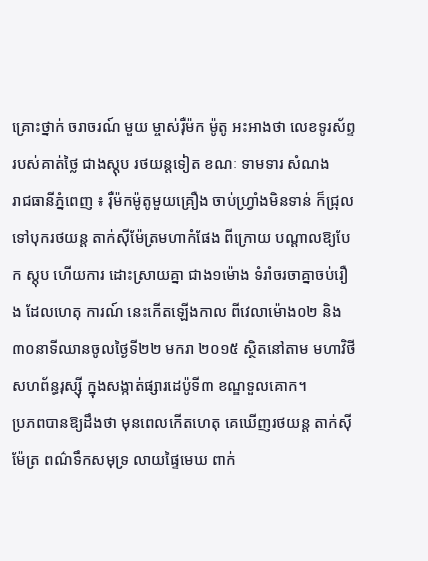គ្រោះថ្នាក់ ចរាចរណ៍ មួយ ម្ចាស់រ៉ឺម៉ក ម៉ូតូ អះអាងថា លេខទូរស័ព្ទ របស់គាត់ថ្លៃ ជាងស្តុប រថយន្តទៀត ខណៈ ទាមទារ សំណង
រាជធានីភ្នំពេញ ៖ រ៉ឺម៉កម៉ូតូមួយគ្រឿង ចាប់ហ្វ្រាំងមិនទាន់ ក៏ជ្រុលទៅបុករថយន្ត តាក់ស៊ីម៉ែត្រមហាកំផែង ពីក្រោយ បណ្តាលឱ្យបែក ស្តុប ហើយការ ដោះស្រាយគ្នា ជាង១ម៉ោង ទំរាំចរចាគ្នាចប់រឿង ដែលហេតុ ការណ៍ នេះកើតឡើងកាល ពីវេលាម៉ោង០២ និង៣០នាទីឈានចូលថ្ងៃទី២២ មករា ២០១៥ ស្ថិតនៅតាម មហាវិថីសហព័ន្ធរុស្ស៊ី ក្នុងសង្កាត់ផ្សារដេប៉ូទី៣ ខណ្ឌទួលគោក។
ប្រភពបានឱ្យដឹងថា មុនពេលកើតហេតុ គេឃើញរថយន្ត តាក់ស៊ីម៉ែត្រ ពណ៌ទឹកសមុទ្រ លាយផ្ទៃមេឃ ពាក់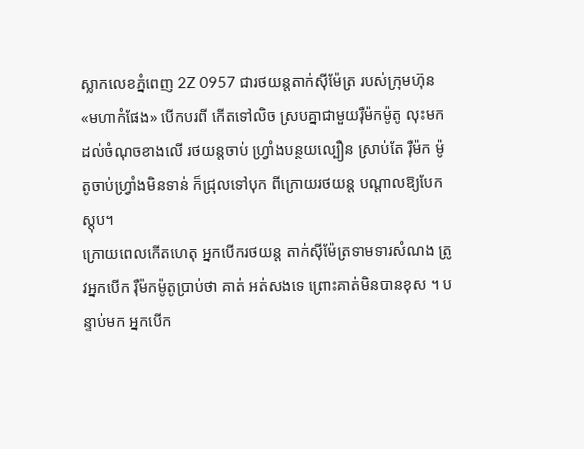ស្លាកលេខភ្នំពេញ 2Z 0957 ជារថយន្តតាក់ស៊ីម៉ែត្រ របស់ក្រុមហ៊ុន «មហាកំផែង» បើកបរពី កើតទៅលិច ស្របគ្នាជាមួយរ៉ឺម៉កម៉ូតូ លុះមកដល់ចំណុចខាងលើ រថយន្តចាប់ ហ្វ្រាំងបន្ថយល្បឿន ស្រាប់តែ រ៉ឺម៉ក ម៉ូតូចាប់ហ្វ្រាំងមិនទាន់ ក៏ជ្រុលទៅបុក ពីក្រោយរថយន្ត បណ្តាលឱ្យបែកស្តុប។
ក្រោយពេលកើតហេតុ អ្នកបើករថយន្ត តាក់ស៊ីម៉ែត្រទាមទារសំណង ត្រូវអ្នកបើក រ៉ឺម៉កម៉ូតូប្រាប់ថា គាត់ អត់សងទេ ព្រោះគាត់មិនបានខុស ។ បន្ទាប់មក អ្នកបើក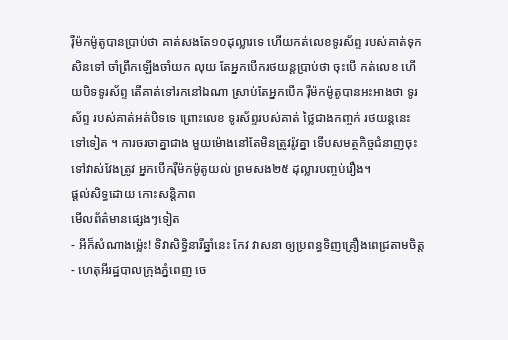រ៉ឺម៉កម៉ូតូបានប្រាប់ថា គាត់សងតែ១០ដុល្លារទេ ហើយកត់លេខទូរស័ព្ទ របស់គាត់ទុកសិនទៅ ចាំព្រឹកឡើងចាំយក លុយ តែអ្នកបើករថយន្តប្រាប់ថា ចុះបើ កត់លេខ ហើយបិទទូរស័ព្ទ តើគាត់ទៅរកនៅឯណា ស្រាប់តែអ្នកបើក រ៉ឺម៉កម៉ូតូបានអះអាងថា ទូរស័ព្ទ របស់គាត់អត់បិទទេ ព្រោះលេខ ទូរស័ព្ទរបស់គាត់ ថ្លៃជាងកញ្ចក់ រថយន្តនេះទៅទៀត ។ ការចរចាគ្នាជាង មួយម៉ោងនៅតែមិនត្រូវរ៉ូវគ្នា ទើបសមត្ថកិច្ចជំនាញចុះទៅវាស់វែងត្រូវ អ្នកបើករ៉ឺម៉កម៉ូតូយល់ ព្រមសង២៥ ដុល្លារបញ្ចប់រឿង។
ផ្តល់សិទ្ធដោយ កោះសន្តិភាព
មើលព័ត៌មានផ្សេងៗទៀត
- អីក៏សំណាងម្ល៉េះ! ទិវាសិទ្ធិនារីឆ្នាំនេះ កែវ វាសនា ឲ្យប្រពន្ធទិញគ្រឿងពេជ្រតាមចិត្ត
- ហេតុអីរដ្ឋបាលក្រុងភ្នំពេញ ចេ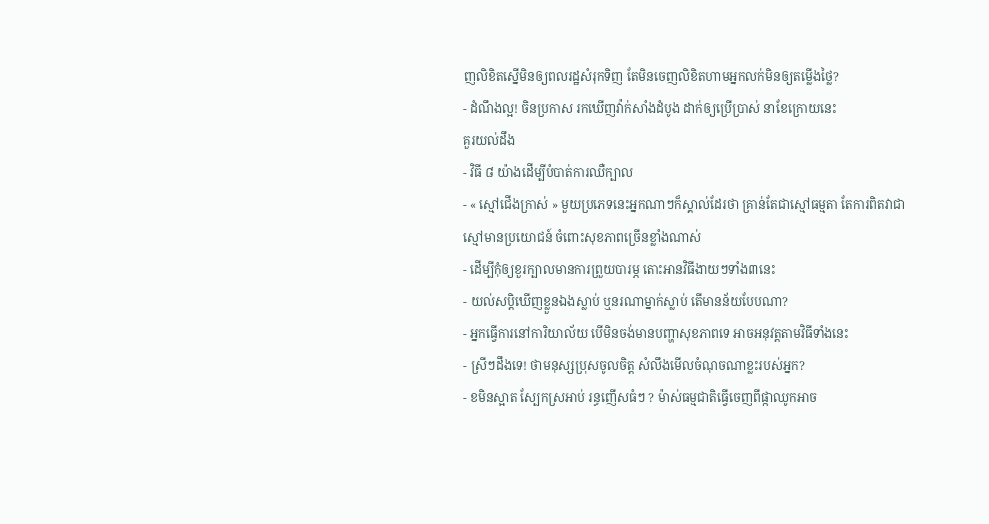ញលិខិតស្នើមិនឲ្យពលរដ្ឋសំរុកទិញ តែមិនចេញលិខិតហាមអ្នកលក់មិនឲ្យតម្លើងថ្លៃ?
- ដំណឹងល្អ! ចិនប្រកាស រកឃើញវ៉ាក់សាំងដំបូង ដាក់ឲ្យប្រើប្រាស់ នាខែក្រោយនេះ
គួរយល់ដឹង
- វិធី ៨ យ៉ាងដើម្បីបំបាត់ការឈឺក្បាល
- « ស្មៅជើងក្រាស់ » មួយប្រភេទនេះអ្នកណាៗក៏ស្គាល់ដែរថា គ្រាន់តែជាស្មៅធម្មតា តែការពិតវាជាស្មៅមានប្រយោជន៍ ចំពោះសុខភាពច្រើនខ្លាំងណាស់
- ដើម្បីកុំឲ្យខួរក្បាលមានការព្រួយបារម្ភ តោះអានវិធីងាយៗទាំង៣នេះ
- យល់សប្តិឃើញខ្លួនឯងស្លាប់ ឬនរណាម្នាក់ស្លាប់ តើមានន័យបែបណា?
- អ្នកធ្វើការនៅការិយាល័យ បើមិនចង់មានបញ្ហាសុខភាពទេ អាចអនុវត្តតាមវិធីទាំងនេះ
- ស្រីៗដឹងទេ! ថាមនុស្សប្រុសចូលចិត្ត សំលឹងមើលចំណុចណាខ្លះរបស់អ្នក?
- ខមិនស្អាត ស្បែកស្រអាប់ រន្ធញើសធំៗ ? ម៉ាស់ធម្មជាតិធ្វើចេញពីផ្កាឈូកអាច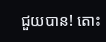ជួយបាន! តោះ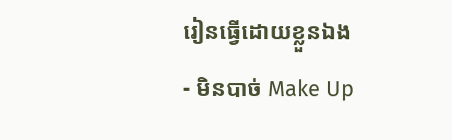រៀនធ្វើដោយខ្លួនឯង
- មិនបាច់ Make Up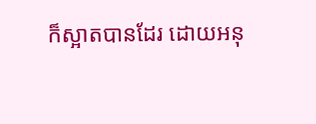ក៏ស្អាតបានដែរ ដោយអនុ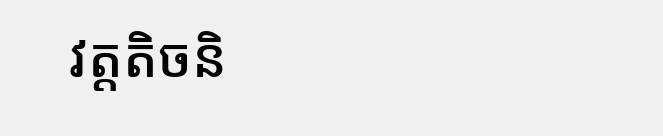វត្តតិចនិ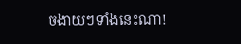ចងាយៗទាំងនេះណា!